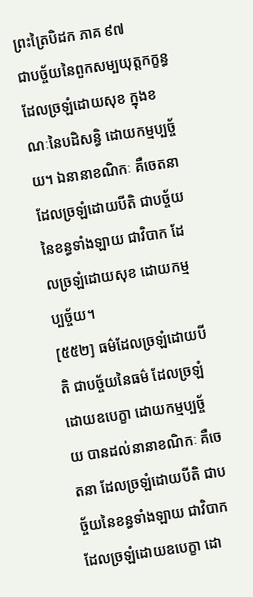ព្រះត្រៃបិដក ភាគ ៩៧
ជាបច្ច័យនៃពួកសម្បយុត្តកក្ខន្ធ ដែលច្រឡំដោយសុខ ក្នុងខណៈនៃបដិសន្ធិ ដោយកម្មប្បច្ច័យ។ ឯនានាខណិកៈ គឺចេតនា ដែលច្រឡំដោយបីតិ ជាបច្ច័យនៃខន្ធទាំងឡាយ ជាវិបាក ដែលច្រឡំដោយសុខ ដោយកម្មប្បច្ច័យ។
[៥៥២] ធម៌ដែលច្រឡំដោយបីតិ ជាបច្ច័យនៃធម៌ ដែលច្រឡំដោយឧបេក្ខា ដោយកម្មប្បច្ច័យ បានដល់នានាខណិកៈ គឺចេតនា ដែលច្រឡំដោយបីតិ ជាបច្ច័យនៃខន្ធទាំងឡាយ ជាវិបាក ដែលច្រឡំដោយឧបេក្ខា ដោ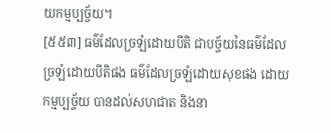យកម្មប្បច្ច័យ។
[៥៥៣] ធម៌ដែលច្រឡំដោយបីតិ ជាបច្ច័យនៃធម៌ដែលច្រឡំដោយបីតិផង ធម៌ដែលច្រឡំដោយសុខផង ដោយកម្មប្បច្ច័យ បានដល់សហជាត និងនា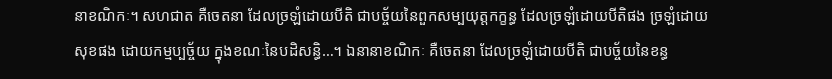នាខណិកៈ។ សហជាត គឺចេតនា ដែលច្រឡំដោយបីតិ ជាបច្ច័យនៃពួកសម្បយុត្តកក្ខន្ធ ដែលច្រឡំដោយបីតិផង ច្រឡំដោយសុខផង ដោយកម្មប្បច្ច័យ ក្នុងខណៈនៃបដិសន្ធិ…។ ឯនានាខណិកៈ គឺចេតនា ដែលច្រឡំដោយបីតិ ជាបច្ច័យនៃខន្ធ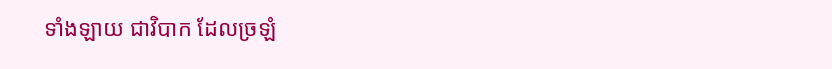ទាំងឡាយ ជាវិបាក ដែលច្រឡំ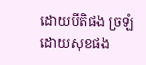ដោយបីតិផង ច្រឡំដោយសុខផង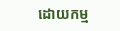ដោយកម្ម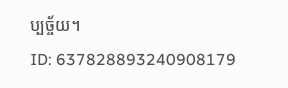ប្បច្ច័យ។
ID: 637828893240908179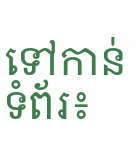ទៅកាន់ទំព័រ៖